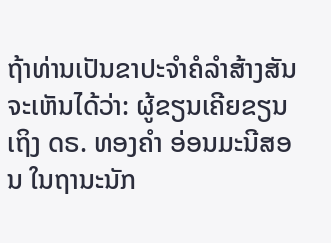ຖ້າທ່ານເປັນຂາປະຈຳຄໍລຳສ້າງສັນຈະເຫັນໄດ້ວ່າ: ຜູ້ຂຽນເຄີຍຂຽນເຖິງ ດຣ. ທອງຄຳ ອ່ອນມະນີສອນ ໃນຖານະນັກ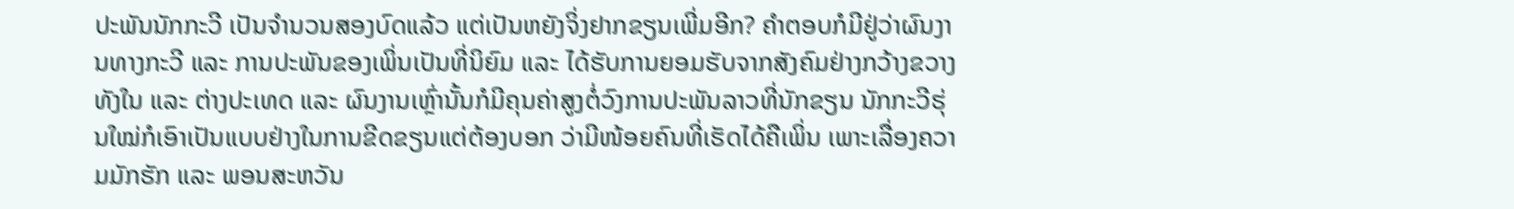ປະພັນນັກກະວີ ເປັນຈຳນວນສອງບົດແລ້ວ ແຕ່ເປັນຫຍັງຈິ່ງຢາກຂຽນເພີ່ມອີກ? ຄຳຕອບກໍມີຢູ່ວ່າຜົນງານທາງກະວີ ແລະ ການປະພັນຂອງເພິ່ນເປັນທີ່ນິຍົມ ແລະ ໄດ້ຮັບການຍອມຮັບຈາກສັງຄົມຢ່າງກວ້າງຂວາງທັງໃນ ແລະ ຕ່າງປະເທດ ແລະ ຜົນງານເຫຼົ່ານັ້ນກໍມີຄຸນຄ່າສູງຕໍ່ວົງການປະພັນລາວທີ່ນັກຂຽນ ນັກກະວີຮຸ່ນໃໝ່ກໍເອົາເປັນແບບຢ່າງໃນການຂີດຂຽນແຕ່ຕ້ອງບອກ ວ່າມີໜ້ອຍຄົນທີ່ເຮັດໄດ້ຄືເພິ່ນ ເພາະເລື່ອງຄວາມມັກຮັກ ແລະ ພອນສະຫວັນ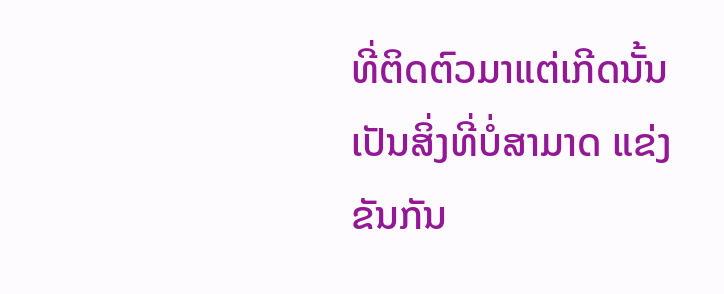ທີ່ຕິດຕົວມາແຕ່ເກີດນັ້ນເປັນສິ່ງທີ່ບໍ່ສາມາດ ແຂ່ງຂັນກັນ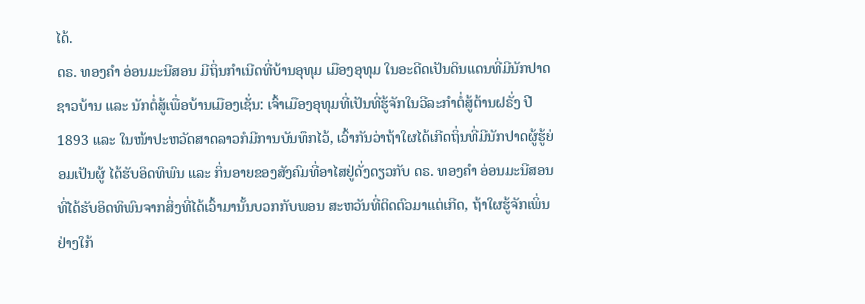ໄດ້.
ດຣ. ທອງຄຳ ອ່ອນມະນີສອນ ມີຖິ່ນກຳເນີດທີ່ບ້ານອຸທຸມ ເມືອງອຸທຸມ ໃນອະດີດເປັນດິນແດນທີ່ມີນັກປາດຊາວບ້ານ ແລະ ນັກຕໍ່ສູ້ເພື່ອບ້ານເມືອງເຊັ່ນ: ເຈົ້າເມືອງອຸທຸມທີ່ເປັນທີ່ຮູ້ຈັກໃນວີລະກຳຕໍ່ສູ້ຕ້ານຝຣັ່ງ ປີ 1893 ແລະ ໃນໜ້າປະຫວັດສາດລາວກໍມີການບັນທຶກໄວ້, ເວົ້າກັນວ່າຖ້າໃຜໄດ້ເກີດຖິ່ນທີ່ມີນັກປາດຜູ້ຮູ້ຍ່ອມເປັນຜູ້ ໄດ້ຮັບອິດທິພົນ ແລະ ກິ່ນອາຍຂອງສັງຄົມທີ່ອາໄສຢູ່ດັ່ງດຽວກັບ ດຣ. ທອງຄຳ ອ່ອນມະນີສອນ ທີ່ໄດ້ຮັບອິດທິພົນຈາກສິ່ງທີ່ໄດ້ເວົ້າມານັ້ນບວກກັບພອນ ສະຫວັນທີ່ຕິດຕົວມາແຕ່ເກີດ, ຖ້າໃຜຮູ້ຈັກເພິ່ນຢ່າງໃກ້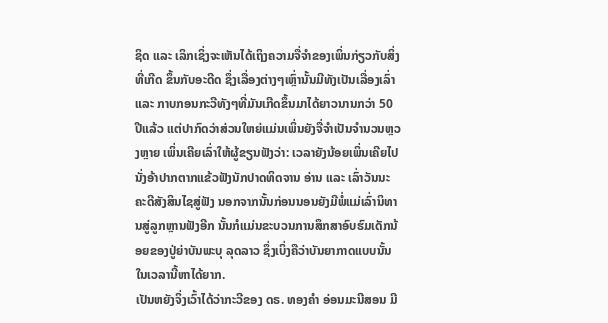ຊິດ ແລະ ເລິກເຊິ່ງຈະເຫັນໄດ້ເຖິງຄວາມຈື່ຈຳຂອງເພິ່ນກ່ຽວກັບສິ່ງທີ່ເກີດ ຂຶ້ນກັບອະດີດ ຊຶ່ງເລື່ອງຕ່າງໆເຫຼົ່ານັ້ນມີທັງເປັນເລື່ອງເລົ່າ ແລະ ກາບກອນກະວີທັງໆທີ່ມັນເກີດຂຶ້ນມາໄດ້ຍາວນານກວ່າ 50 ປີແລ້ວ ແຕ່ປາກົດວ່າສ່ວນໃຫຍ່ແມ່ນເພິ່ນຍັງຈື່ຈຳເປັນຈຳນວນຫຼວງຫຼາຍ ເພິ່ນເຄີຍເລົ່າໃຫ້ຜູ້ຂຽນຟັງວ່າ: ເວລາຍັງນ້ອຍເພິ່ນເຄີຍໄປນັ່ງອ້າປາກຕາກແຂ້ວຟັງນັກປາດທິດຈານ ອ່ານ ແລະ ເລົ່າວັນນະຄະດີສັງສິນໄຊສູ່ຟັງ ນອກຈາກນັ້ນກ່ອນນອນຍັງມີພໍ່ແມ່ເລົ່ານິທານສູ່ລູກຫຼານຟັງອີກ ນັ້ນກໍແມ່ນຂະບວນການສຶກສາອົບຮົມເດັກນ້ອຍຂອງປູ່ຍ່າບັນພະບຸ ລຸດລາວ ຊຶ່ງເບິ່ງຄືວ່າບັນຍາກາດແບບນັ້ນໃນເວລານີ້ຫາໄດ້ຍາກ.
ເປັນຫຍັງຈິ່ງເວົ້າໄດ້ວ່າກະວີຂອງ ດຣ. ທອງຄຳ ອ່ອນມະນີສອນ ມີ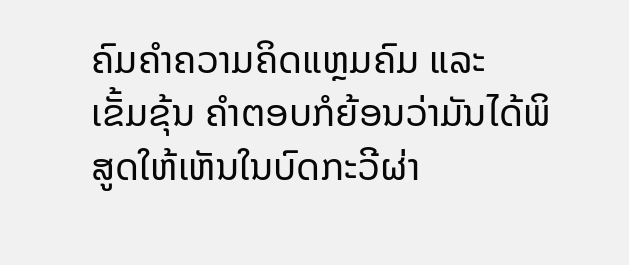ຄົມຄຳຄວາມຄິດແຫຼມຄົມ ແລະ ເຂັ້ມຂຸ້ນ ຄຳຕອບກໍຍ້ອນວ່າມັນໄດ້ພິສູດໃຫ້ເຫັນໃນບົດກະວີຜ່າ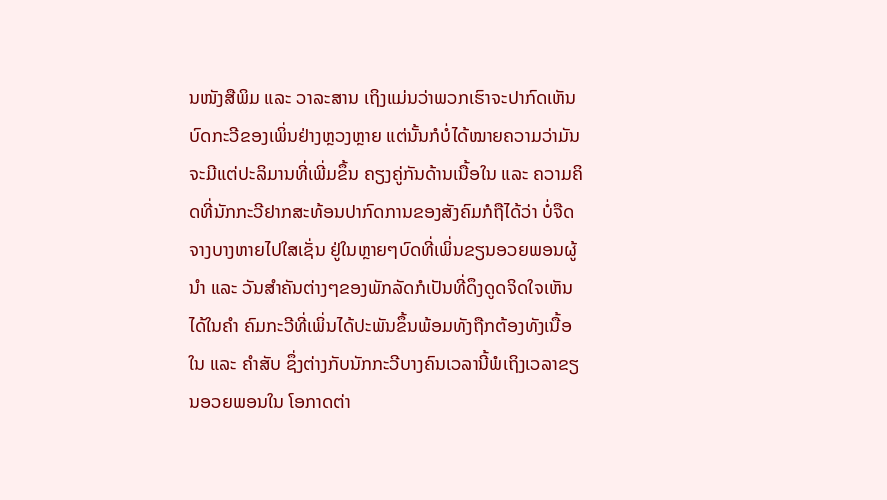ນໜັງສືພິມ ແລະ ວາລະສານ ເຖິງແມ່ນວ່າພວກເຮົາຈະປາກົດເຫັນບົດກະວີຂອງເພິ່ນຢ່າງຫຼວງຫຼາຍ ແຕ່ນັ້ນກໍບໍ່ໄດ້ໝາຍຄວາມວ່າມັນຈະມີແຕ່ປະລິມານທີ່ເພີ່ມຂຶ້ນ ຄຽງຄູ່ກັນດ້ານເນື້ອໃນ ແລະ ຄວາມຄິດທີ່ນັກກະວີຢາກສະທ້ອນປາກົດການຂອງສັງຄົມກໍຖືໄດ້ວ່າ ບໍ່ຈືດຈາງບາງຫາຍໄປໃສເຊັ່ນ ຢູ່ໃນຫຼາຍໆບົດທີ່ເພິ່ນຂຽນອວຍພອນຜູ້ນຳ ແລະ ວັນສຳຄັນຕ່າງໆຂອງພັກລັດກໍເປັນທີ່ດຶງດູດຈິດໃຈເຫັນໄດ້ໃນຄຳ ຄົມກະວີທີ່ເພິ່ນໄດ້ປະພັນຂຶ້ນພ້ອມທັງຖືກຕ້ອງທັງເນື້ອໃນ ແລະ ຄຳສັບ ຊຶ່ງຕ່າງກັບນັກກະວີບາງຄົນເວລານີ້ພໍເຖິງເວລາຂຽນອວຍພອນໃນ ໂອກາດຕ່າ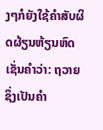ງໆກໍຍັງໃຊ້ຄຳສັບຜິດຜ້ຽນຫ້ຽນຫົດເຊັ່ນຄຳວ່າ: ຖວາຍ ຊຶ່ງເປັນຄຳ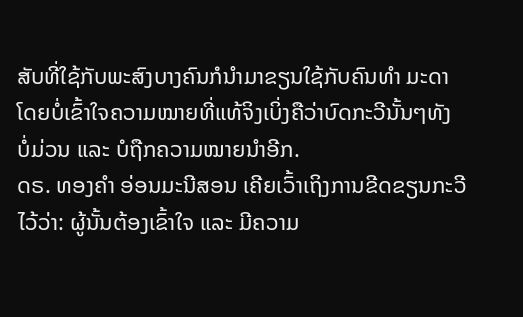ສັບທີ່ໃຊ້ກັບພະສົງບາງຄົນກໍນຳມາຂຽນໃຊ້ກັບຄົນທຳ ມະດາ ໂດຍບໍ່ເຂົ້າໃຈຄວາມໝາຍທີ່ແທ້ຈິງເບິ່ງຄືວ່າບົດກະວີນັ້ນໆທັງ ບໍ່ມ່ວນ ແລະ ບໍຖືກຄວາມໝາຍນຳອີກ.
ດຣ. ທອງຄຳ ອ່ອນມະນີສອນ ເຄີຍເວົ້າເຖິງການຂີດຂຽນກະວີໄວ້ວ່າ: ຜູ້ນັ້ນຕ້ອງເຂົ້າໃຈ ແລະ ມີຄວາມ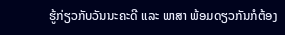ຮູ້ກ່ຽວກັບວັນນະຄະດີ ແລະ ພາສາ ພ້ອມດຽວກັນກໍຕ້ອງ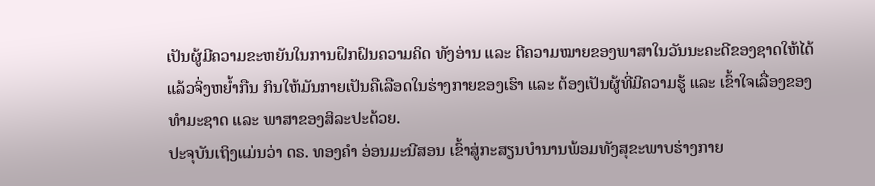ເປັນຜູ້ມີຄວາມຂະຫຍັນໃນການຝຶກຝົນຄວາມຄິດ ທັງອ່ານ ແລະ ຕີຄວາມໝາຍຂອງພາສາໃນວັນນະຄະດີຂອງຊາດໃຫ້ໄດ້ແລ້ວຈິ່ງຫຍ້ຳກືນ ກິນໃຫ້ມັນກາຍເປັນຄືເລືອດໃນຮ່າງກາຍຂອງເຮົາ ແລະ ຕ້ອງເປັນຜູ້ທີ່ມີຄວາມຮູ້ ແລະ ເຂົ້າໃຈເລື່ອງຂອງທຳມະຊາດ ແລະ ພາສາຂອງສິລະປະດ້ວຍ.
ປະຈຸບັນເຖິງແມ່ນວ່າ ດຣ. ທອງຄຳ ອ່ອນມະນີສອນ ເຂົ້າສູ່ກະສຽນບຳນານພ້ອມທັງສຸຂະພາບຮ່າງກາຍ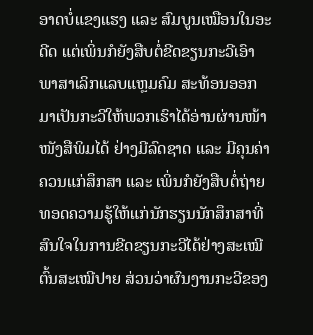ອາດບໍ່ແຂງແຮງ ແລະ ສົມບູນເໝືອນໃນອະດີດ ແຕ່ເພິ່ນກໍຍັງສືບຕໍ່ຂີດຂຽນກະວີເອົາພາສາເລິກແລບແຫຼມຄົມ ສະທ້ອນອອກມາເປັນກະວີໃຫ້ພວກເຮົາໄດ້ອ່ານຜ່ານໜ້າໜັງສືພິມໄດ້ ຢ່າງມີລົດຊາດ ແລະ ມີຄຸນຄ່າຄວນແກ່ສຶກສາ ແລະ ເພິ່ນກໍຍັງສືບຕໍ່ຖ່າຍທອດຄວາມຮູ້ໃຫ້ແກ່ນັກຮຽນນັກສຶກສາທີ່ ສົນໃຈໃນການຂີດຂຽນກະວີໄດ້ຢ່າງສະເໝີຕົ້ນສະເໝີປາຍ ສ່ວນວ່າຜົນງານກະວີຂອງ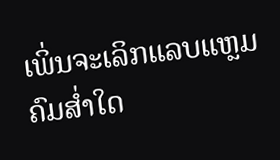ເພິ່ນຈະເລິກແລບແຫຼມຄົມສ່ຳໃດ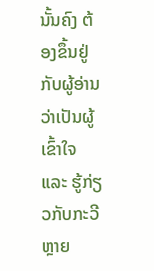ນັ້ນຄົງ ຕ້ອງຂຶ້ນຢູ່ກັບຜູ້ອ່ານວ່າເປັນຜູ້ເຂົ້າໃຈ ແລະ ຮູ້ກ່ຽວກັບກະວີຫຼາຍ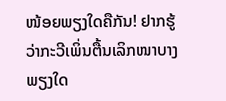ໜ້ອຍພຽງໃດຄືກັນ! ຢາກຮູ້ວ່າກະວີເພິ່ນຕື້ນເລິກໜາບາງພຽງໃດ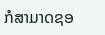ກໍສາມາດຊອ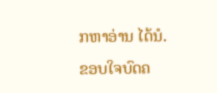ກຫາອ່ານ ໄດ້ນໍ.
ຂອບໃຈບົດຄ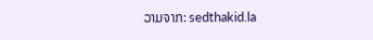ວາມຈາກ: sedthakid.la